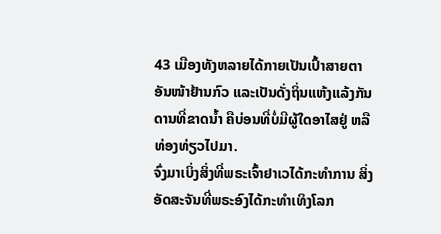43 ເມືອງທັງຫລາຍໄດ້ກາຍເປັນເປົ້າສາຍຕາອັນໜ້າຢ້ານກົວ ແລະເປັນດັ່ງຖິ່ນແຫ້ງແລ້ງກັນດານທີ່ຂາດນໍ້າ ຄືບ່ອນທີ່ບໍ່ມີຜູ້ໃດອາໄສຢູ່ ຫລືທ່ອງທ່ຽວໄປມາ.
ຈົ່ງມາເບິ່ງສິ່ງທີ່ພຣະເຈົ້າຢາເວໄດ້ກະທຳການ ສິ່ງອັດສະຈັນທີ່ພຣະອົງໄດ້ກະທຳເທິງໂລກ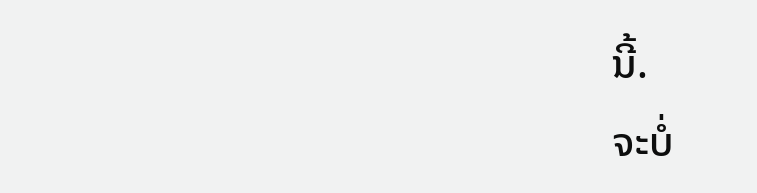ນີ້.
ຈະບໍ່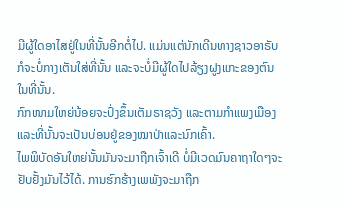ມີຜູ້ໃດອາໄສຢູ່ໃນທີ່ນັ້ນອີກຕໍ່ໄປ. ແມ່ນແຕ່ນັກເດີນທາງຊາວອາຣັບກໍຈະບໍ່ກາງເຕັນໃສ່ທີ່ນັ້ນ ແລະຈະບໍ່ມີຜູ້ໃດໄປລ້ຽງຝູງແກະຂອງຕົນໃນທີ່ນັ້ນ.
ກົກໜາມໃຫຍ່ນ້ອຍຈະປົ່ງຂຶ້ນເຕັມຣາຊວັງ ແລະຕາມກຳແພງເມືອງ ແລະທີ່ນັ້ນຈະເປັນບ່ອນຢູ່ຂອງໝາປ່າແລະນົກເຄົ້າ.
ໄພພິບັດອັນໃຫຍ່ນັ້ນມັນຈະມາຖືກເຈົ້າເດີ ບໍ່ມີເວດມົນຄາຖາໃດໆຈະຢັບຢັ້ງມັນໄວ້ໄດ້. ການຮົກຮ້າງເພພັງຈະມາຖືກ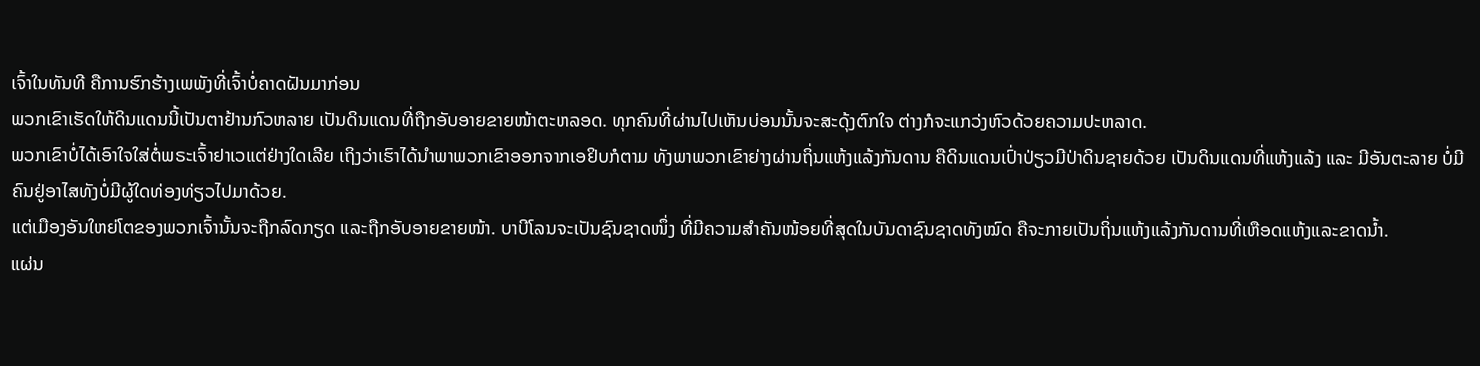ເຈົ້າໃນທັນທີ ຄືການຮົກຮ້າງເພພັງທີ່ເຈົ້າບໍ່ຄາດຝັນມາກ່ອນ
ພວກເຂົາເຮັດໃຫ້ດິນແດນນີ້ເປັນຕາຢ້ານກົວຫລາຍ ເປັນດິນແດນທີ່ຖືກອັບອາຍຂາຍໜ້າຕະຫລອດ. ທຸກຄົນທີ່ຜ່ານໄປເຫັນບ່ອນນັ້ນຈະສະດຸ້ງຕົກໃຈ ຕ່າງກໍຈະແກວ່ງຫົວດ້ວຍຄວາມປະຫລາດ.
ພວກເຂົາບໍ່ໄດ້ເອົາໃຈໃສ່ຕໍ່ພຣະເຈົ້າຢາເວແຕ່ຢ່າງໃດເລີຍ ເຖິງວ່າເຮົາໄດ້ນຳພາພວກເຂົາອອກຈາກເອຢິບກໍຕາມ ທັງພາພວກເຂົາຍ່າງຜ່ານຖິ່ນແຫ້ງແລ້ງກັນດານ ຄືດິນແດນເປົ່າປ່ຽວມີປ່າດິນຊາຍດ້ວຍ ເປັນດິນແດນທີ່ແຫ້ງແລ້ງ ແລະ ມີອັນຕະລາຍ ບໍ່ມີຄົນຢູ່ອາໄສທັງບໍ່ມີຜູ້ໃດທ່ອງທ່ຽວໄປມາດ້ວຍ.
ແຕ່ເມືອງອັນໃຫຍ່ໂຕຂອງພວກເຈົ້ານັ້ນຈະຖືກລົດກຽດ ແລະຖືກອັບອາຍຂາຍໜ້າ. ບາບີໂລນຈະເປັນຊົນຊາດໜຶ່ງ ທີ່ມີຄວາມສຳຄັນໜ້ອຍທີ່ສຸດໃນບັນດາຊົນຊາດທັງໝົດ ຄືຈະກາຍເປັນຖິ່ນແຫ້ງແລ້ງກັນດານທີ່ເຫືອດແຫ້ງແລະຂາດນໍ້າ.
ແຜ່ນ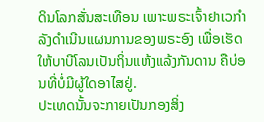ດິນໂລກສັ່ນສະເທືອນ ເພາະພຣະເຈົ້າຢາເວກຳລັງດຳເນີນແຜນການຂອງພຣະອົງ ເພື່ອເຮັດໃຫ້ບາບີໂລນເປັນຖິ່ນແຫ້ງແລ້ງກັນດານ ຄືບ່ອນທີ່ບໍ່ມີຜູ້ໃດອາໄສຢູ່.
ປະເທດນັ້ນຈະກາຍເປັນກອງສິ່ງ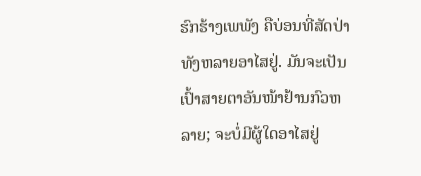ຮົກຮ້າງເພພັງ ຄືບ່ອນທີ່ສັດປ່າທັງຫລາຍອາໄສຢູ່. ມັນຈະເປັນເປົ້າສາຍຕາອັນໜ້າຢ້ານກົວຫລາຍ; ຈະບໍ່ມີຜູ້ໃດອາໄສຢູ່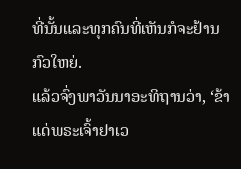ທີ່ນັ້ນແລະທຸກຄົນທີ່ເຫັນກໍຈະຢ້ານກົວໃຫຍ່.
ແລ້ວຈົ່ງພາວັນນາອະທິຖານວ່າ, ‘ຂ້າແດ່ພຣະເຈົ້າຢາເວ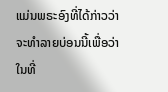ແມ່ນພຣະອົງທີ່ໄດ້ກ່າວວ່າ ຈະທຳລາຍບ່ອນນີ້ເພື່ອວ່າໃນທີ່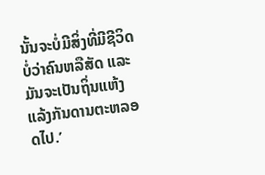ນັ້ນຈະບໍ່ມີສິ່ງທີ່ມີຊີວິດ ບໍ່ວ່າຄົນຫລືສັດ ແລະມັນຈະເປັນຖິ່ນແຫ້ງແລ້ງກັນດານຕະຫລອດໄປ.’